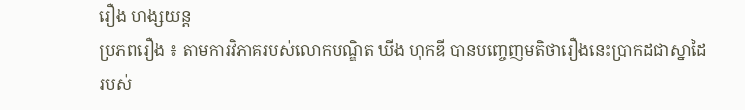រឿង ហង្សយន្ត
ប្រភពរឿង ៖ តាមការវិភាគរបស់លោកបណ្ឌិត ឃីង ហុកឌី បានបញ្ចេញមតិថារឿងនេះប្រាកដជាស្នាដៃរបស់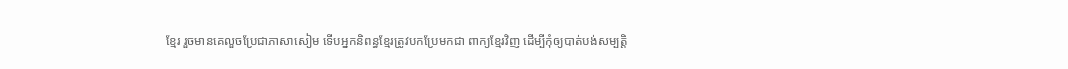ខ្មែរ រួចមានគេលួចប្រែជាភាសាសៀម ទើបអ្នកនិពន្ធខ្មែរត្រូវបកប្រែមកជា ពាក្យខ្មែរវិញ ដើម្បីកុំឲ្យបាត់បង់សម្បត្តិ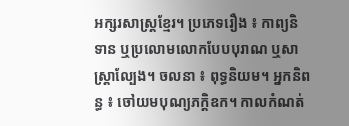អក្សរសាស្ត្រខ្មែរ។ ប្រភេទរឿង ៖ កាព្យនិទាន ឬប្រលោមលោកបែបបុរាណ ឬសាស្ត្រាល្បែង។ ចលនា ៖ ពុទ្ធនិយម។ អ្នកនិពន្ធ ៖ ចៅយមបុណ្យភក្តិឧក។ កាលកំណត់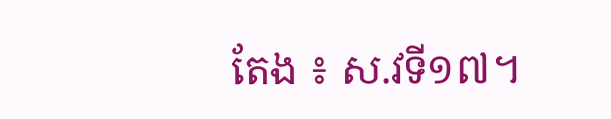តែង ៖ ស.វទី១៧។